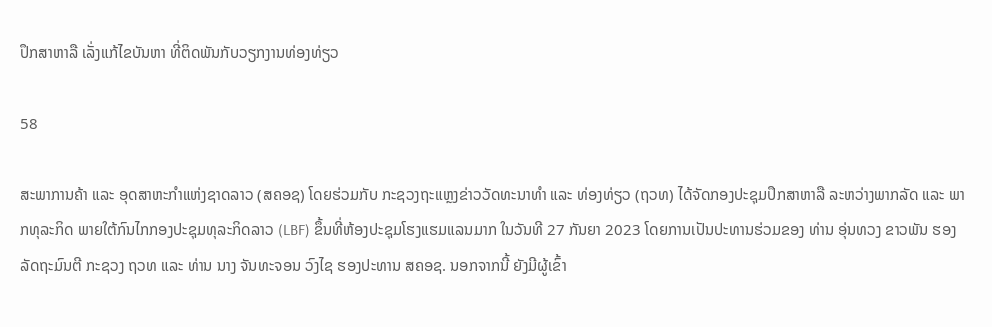ປຶກສາຫາລື ເລັ່ງແກ້ໄຂບັນຫາ ທີ່ຕິດພັນກັບວຽກງານທ່ອງທ່ຽວ

58

ສະພາການຄ້າ ແລະ ອຸດສາຫະກໍາແຫ່ງຊາດລາວ (ສຄອຊ) ໂດຍຮ່ວມກັບ ກະຊວງຖະແຫຼງຂ່າວວັດທະນາທໍາ ແລະ ທ່ອງທ່ຽວ (ຖວທ) ໄດ້ຈັດກອງປະຊຸມປຶກສາຫາລື ລະຫວ່າງພາກລັດ ແລະ ພາກທຸລະກິດ ພາຍໃຕ້ກົນໄກກອງປະຊຸມທຸລະກິດລາວ (LBF) ຂຶ້ນທີ່ຫ້ອງປະຊຸມໂຮງແຮມແລນມາກ ໃນວັນທີ 27 ກັນຍາ 2023 ໂດຍການເປັນປະທານຮ່ວມຂອງ ທ່ານ ອຸ່ນທວງ ຂາວພັນ ຮອງລັດຖະມົນຕີ ກະຊວງ ຖວທ ແລະ ທ່ານ ນາງ ຈັນທະຈອນ ວົງໄຊ ຮອງປະທານ ສຄອຊ. ນອກຈາກນີ້ ຍັງມີຜູ້ເຂົ້າ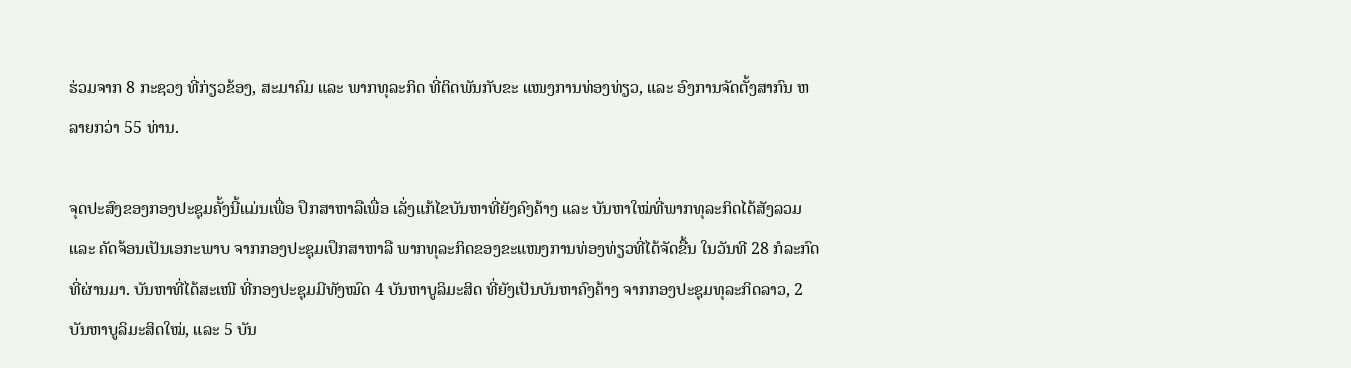ຮ່ວມຈາກ 8 ກະຊວງ ທີ່ກ່ຽວຂ້ອງ, ສະມາຄົມ ແລະ ພາກທຸລະກິດ ທີ່ຕິດພັນກັບຂະ ແໜງການທ່ອງທ່ຽວ, ແລະ ອົງການຈັດຕັ້ງສາກົນ ຫລາຍກວ່າ 55 ທ່ານ.

ຈຸດປະສົງຂອງກອງປະຊຸມຄັ້ງນີ້ແມ່ນເພື່ອ ປຶກສາຫາລືເພື່ອ ເລັ່ງແກ້ໄຂບັນຫາທີ່ຍັງຄົງຄ້າງ ແລະ ບັນຫາໃໝ່ທີ່ພາກທຸລະກິດໄດ້ສັງລວມ ແລະ ຄັດຈ້ອນເປັນເອກະພາບ ຈາກກອງປະຊຸມເປຶກສາຫາລື ພາກທຸລະກິດຂອງຂະແໜງການທ່ອງທ່ຽວທີ່ໄດ້ຈັດຂື້ນ ໃນວັນທີ 28 ກໍລະກົດ ທີ່ຜ່ານມາ. ບັນຫາທີ່ໄດ້ສະເໜີ ທີ່ກອງປະຊຸມມີທັງໝົດ 4 ບັນຫາບູລິມະສິດ ທີ່ຍັງເປັນບັນຫາຄົງຄ້າງ ຈາກກອງປະຊຸມທຸລະກິດລາວ, 2 ບັນຫາບູລິມະສິດໃໝ່, ແລະ 5 ບັນ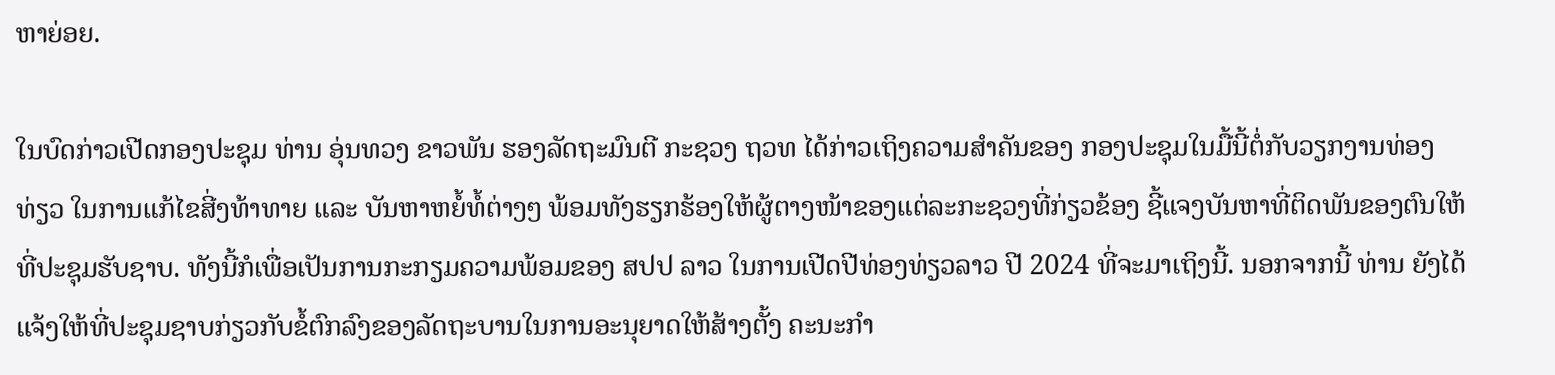ຫາຍ່ອຍ.

ໃນບົດກ່າວເປີດກອງປະຊຸມ ທ່ານ ອຸ່ນທວງ ຂາວພັນ ຮອງລັດຖະມົນຕີ ກະຊວງ ຖວທ ໄດ້ກ່າວເຖິງຄວາມສໍາຄັນຂອງ ກອງປະຊຸມໃນມື້ນີ້ຕໍ່ກັບວຽກງານທ່ອງທ່ຽວ ໃນການແກ້ໄຂສີ່ງທ້າທາຍ ແລະ ບັນຫາຫຍໍ້ທໍ້ຕ່າງໆ ພ້ອມທັງຮຽກຮ້ອງໃຫ້ຜູ້ຕາງໜ້າຂອງແຕ່ລະກະຊວງທີ່ກ່ຽວຂ້ອງ ຊີ້ແຈງບັນຫາທີ່ຕິດພັນຂອງຕົນໃຫ້ທີ່ປະຊຸມຮັບຊາບ. ທັງນີ້ກໍເພື່ອເປັນການກະກຽມຄວາມພ້ອມຂອງ ສປປ ລາວ ໃນການເປີດປີທ່ອງທ່ຽວລາວ ປີ 2024 ທີ່ຈະມາເຖິງນີ້. ນອກຈາກນີ້ ທ່ານ ຍັງໄດ້ແຈ້ງໃຫ້ທີ່ປະຊຸມຊາບກ່ຽວກັບຂໍ້ຕົກລົງຂອງລັດຖະບານໃນການອະນຸຍາດໃຫ້ສ້າງຕັ້ງ ຄະນະກໍາ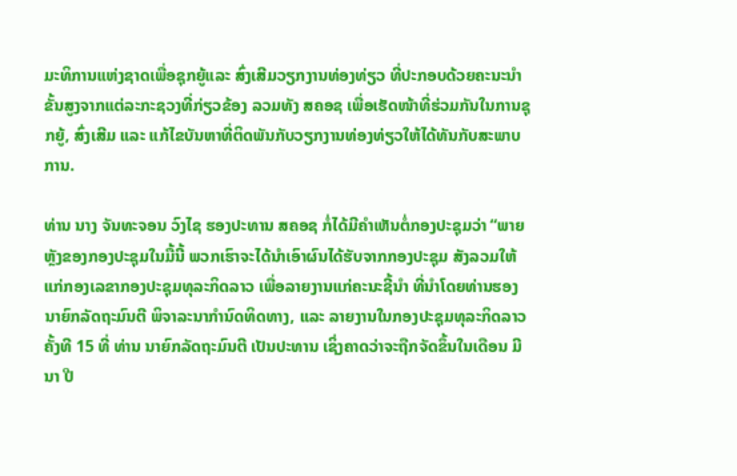ມະທິການແຫ່ງຊາດເພື່ອຊຸກຍູ້ແລະ ສົ່ງເສີມວຽກງານທ່ອງທ່ຽວ ທີ່ປະກອບດ້ວຍຄະນະນໍາຂັ້ນສູງຈາກແຕ່ລະກະຊວງທີ່ກ່ຽວຂ້ອງ ລວມທັງ ສຄອຊ ເພື່ອເຮັດໜ້າທີ່ຮ່ວມກັນໃນການຊຸກຍູ້, ສົ່ງເສີມ ແລະ ແກ້ໄຂບັນຫາທີ່ຕິດພັນກັບວຽກງານທ່ອງທ່ຽວໃຫ້ໄດ້ທັນກັບສະພາບການ.

ທ່ານ ນາງ ຈັນທະຈອນ ວົງໄຊ ຮອງປະທານ ສຄອຊ ກໍ່ໄດ້ມີຄໍາເຫັນຕໍ່ກອງປະຊຸມວ່າ “ພາຍຫຼັງຂອງກອງປະຊຸມໃນມື້ນີ້ ພວກເຮົາຈະໄດ້ນໍາເອົາຜົນໄດ້ຮັບຈາກກອງປະຊຸມ ສັງລວມໃຫ້ແກ່ກອງເລຂາກອງປະຊຸມທຸລະກິດລາວ ເພື່ອລາຍງານແກ່ຄະນະຊີ້ນໍາ ທີ່ນໍາໂດຍທ່ານຮອງນາຍົກລັດຖະມົນຕີ ພິຈາລະນາກໍານົດທິດທາງ, ແລະ ລາຍງານໃນກອງປະຊຸມທຸລະກິດລາວຄັ້ງທີ 15 ທີ່ ທ່ານ ນາຍົກລັດຖະມົນຕີ ເປັນປະທານ ເຊິ່ງຄາດວ່າຈະຖືກຈັດຂຶ້ນໃນເດືອນ ມີນາ ປີ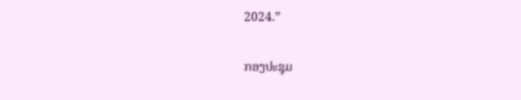2024.”

ກອງປະຊຸມ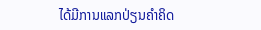ໄດ້ມີການແລກປ່ຽນຄໍາຄິດ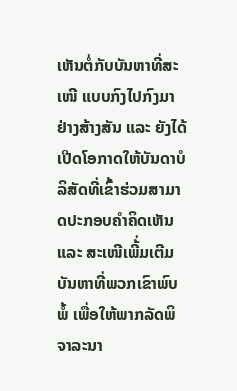ເຫັນຕໍ່ກັບບັນຫາທີ່ສະເໜີ ແບບກົງໄປກົງມາ ຢ່າງສ້າງສັນ ແລະ ຍັງໄດ້ເປີດໂອກາດໃຫ້ບັນດາບໍລິສັດທີ່ເຂົ້າຮ່ວມສາມາດປະກອບຄໍາຄິດເຫັນ ແລະ ສະເໜີເພີ້່ມເຕີມບັນຫາທີ່ພວກເຂົາພົບພໍ້ ເພື່ອໃຫ້ພາກລັດພິຈາລະນາ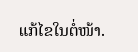ແກ້ໄຂໃນຕໍ່ໜ້າ.